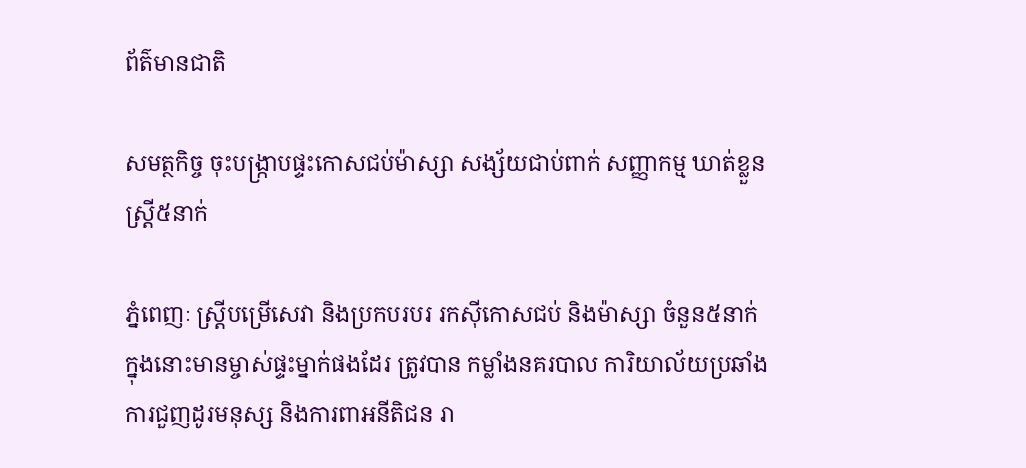ព័ត៌មានជាតិ

សមត្ថកិច្ច ចុះបង្ក្រាបផ្ទះកោសជប់ម៉ាស្សា សង្ស័យជាប់ពាក់ សញ្ញាកម្ម ឃាត់ខ្លួនស្រ្តី៥នាក់

ភ្នំពេញៈ ស្រ្តីបម្រើសេវា និងប្រកបរបរ រកសុីកោសជប់ និងម៉ាស្សា ចំនួន៥នាក់ ក្នុងនោះមានម្ចាស់ផ្ទះម្នាក់ផងដែរ ត្រូវបាន កម្លាំងនគរបាល ការិយាល័យប្រឆាំងការជួញដូរមនុស្ស និងការពាអនីតិជន រា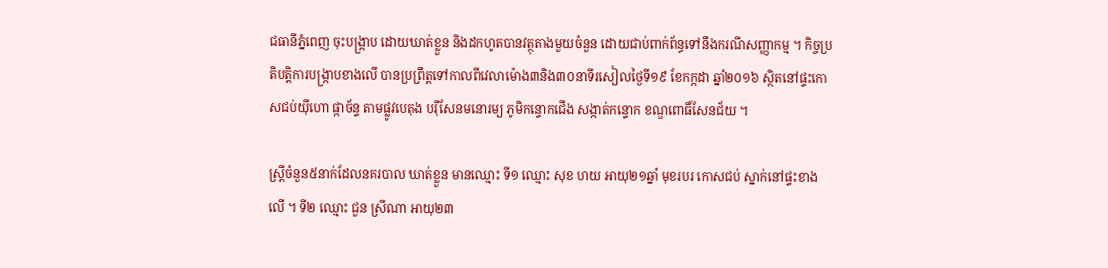ជធានីភ្នំពេញ ចុះបង្ក្រាប ដោយឃាត់ខ្លួន និងដកហូតបានវត្ថុតាងមួយចំនួន ដោយជាប់ពាក់ព័ន្ធទៅនឹងករណីសញ្ញាកម្ម ។ កិច្ចប្រតិបត្តិការបង្ក្រាបខាងលើ បានប្រព្រឹត្តទៅកាលពីវេលាម៉ោង៣និង៣០នាទីរសៀលថ្ងៃទី១៩ ខែកក្កដា ឆ្នាំ២០១៦ ស្ថិតនៅផ្ទះកោសជប់យុីហោ ផ្កាច័ន្ទ តាមផ្លូវបេតុង បរុីសែនមនោរម្យ ភូមិកន្ទោកជើង សង្កាត់កន្ទោក ខណ្ឌពោធិ៍សែនជ័យ ។

ស្រ្តីចំនួន៥នាក់ដែលនគរបាល ឃាត់ខ្លួន មានឈ្មោះ ទី១ ឈ្មោះ សុខ ហយ អាយុ២១ឆ្នាំ មុខរបរ កោសជប់ ស្នាក់នៅផ្ទះខាងលើ ។ ទី២ ឈ្មោះ ជួន ស្រីណា អាយុ២៣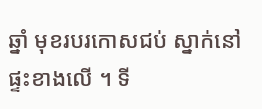ឆ្នាំ មុខរបរកោសជប់ ស្នាក់នៅផ្ទះខាងលើ ។ ទី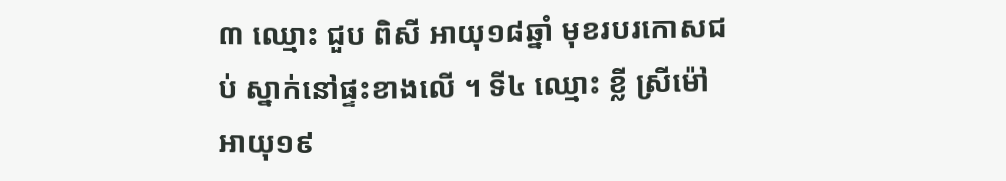៣ ឈ្មោះ ជួប ពិសី អាយុ១៨ឆ្នាំ មុខរបរកោសជប់ ស្នាក់នៅផ្ទះខាងលើ ។ ទី៤ ឈ្មោះ ខ្លី ស្រីម៉ៅ អាយុ១៩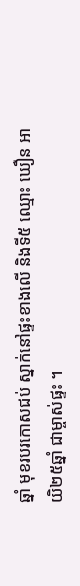ឆ្នាំ មុខរបរកោសជប់ ស្នាក់នៅផ្ទះខាងលើ និងទី៥ ឈ្មោះ ឃឿន អាយិ២៥ឆ្នាំ ជាម្ចាស់ផ្ទះ ។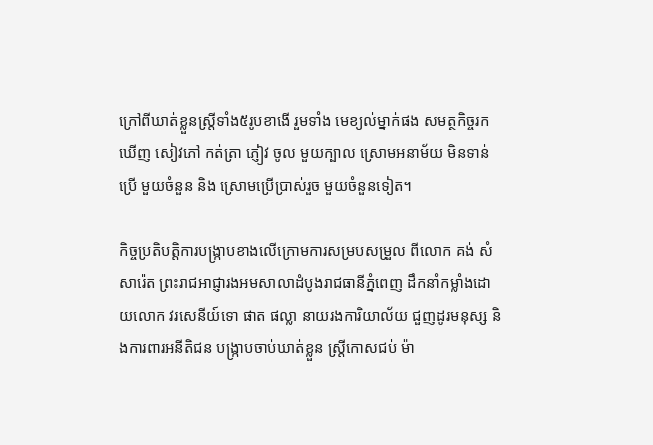ក្រៅពីឃាត់ខ្លួនស្រ្តីទាំង៥រូបខាងើ រួមទាំង មេខ្យល់ម្នាក់ផង សមត្ថកិច្ចរកឃើញ សៀវភៅ កត់ត្រា ភ្ញៀវ ចូល មួយក្បាល ស្រោមអនាម័យ មិនទាន់ប្រើ មួយចំនួន និង ស្រោមប្រើប្រាស់រួច មួយចំនួនទៀត។

កិច្ចប្រតិបត្តិការបង្ក្រាបខាងលើក្រោមការសម្របសម្រួល ពីលោក គង់ សំសារ៉េត ព្រះរាជអាជ្ញារងអមសាលាដំបូងរាជធានីភ្នំពេញ ដឹកនាំកម្លាំងដោយលោក វរសេនីយ៍ទោ ផាត ផល្លា នាយរងការិយាល័យ ជួញដូរមនុស្ស និងការពារអនីតិជន បង្ក្រាបចាប់ឃាត់ខ្លួន ស្រ្តីកោសជប់ ម៉ា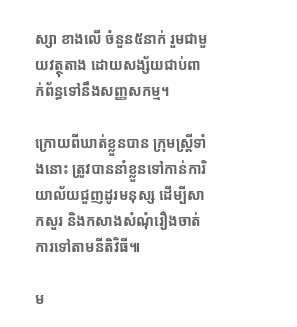ស្សា ខាងលើ ចំនួន៥នាក់ រួមជាមួយវត្ថុតាង ដោយសង្ស័យជាប់ពាក់ព័ន្ធទៅនឹងសញ្ញសកម្ម។

ក្រោយពីឃាត់ខ្លួនបាន ក្រុមស្រ្តីទាំងនោះ ត្រូវបាននាំខ្លួនទៅកាន់ការិយាល័យជួញដូរមនុស្ស ដើម្បីសាកសួរ និងកសាងសំណុំរឿងចាត់ការទៅតាមនីតិវិធី៕

ម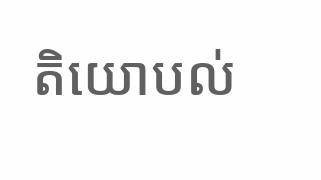តិយោបល់